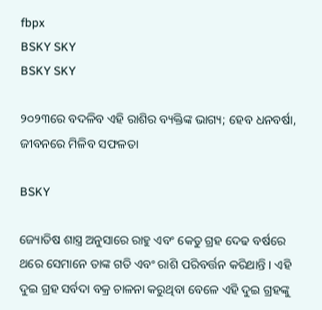fbpx
BSKY SKY
BSKY SKY

୨୦୨୩ରେ ବଦଳିବ ଏହି ରାଶିର ବ୍ୟକ୍ତିଙ୍କ ଭାଗ୍ୟ; ହେବ ଧନବର୍ଷା, ଜୀବନରେ ମିଳିବ ସଫଳତା

BSKY

ଜ୍ୟୋତିଷ ଶାସ୍ତ୍ର ଅନୁସାରେ ରାହୁ ଏବଂ କେତୁ ଗ୍ରହ ଦେଢ ବର୍ଷରେ ଥରେ ସେମାନେ ତାଙ୍କ ଗତି ଏବଂ ରାଶି ପରିବର୍ତ୍ତନ କରିଥାନ୍ତି । ଏହି ଦୁଇ ଗ୍ରହ ସର୍ବଦା ବକ୍ର ଚାଳନା କରୁଥିବା ବେଳେ ଏହି ଦୁଇ ଗ୍ରହଙ୍କୁ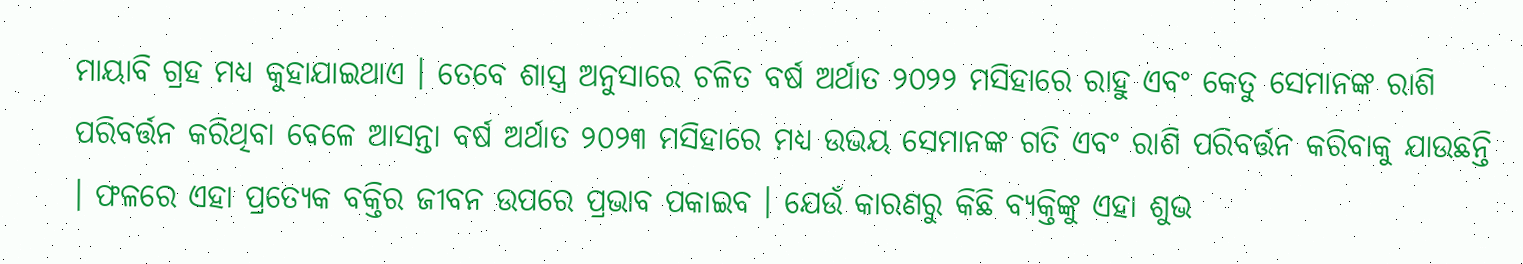ମାୟାବି ଗ୍ରହ ମଧ୍ୟ କୁହାଯାଇଥାଏ । ତେବେ ଶାସ୍ତ୍ର ଅନୁସାରେ ଚଳିତ ବର୍ଷ ଅର୍ଥାତ ୨୦୨୨ ମସିହାରେ ରାହୁ ଏବଂ କେତୁ ସେମାନଙ୍କ ରାଶି ପରିବର୍ତ୍ତନ କରିଥିବା ବେଳେ ଆସନ୍ତା ବର୍ଷ ଅର୍ଥାତ ୨୦୨୩ ମସିହାରେ ମଧ୍ୟ ଉଭୟ ସେମାନଙ୍କ ଗତି ଏବଂ ରାଶି ପରିବର୍ତ୍ତନ କରିବାକୁ ଯାଉଛନ୍ତି । ଫଳରେ ଏହା ପ୍ରତ୍ୟେକ ବକ୍ତିର ଜୀବନ ଉପରେ ପ୍ରଭାବ ପକାଇବ । ଯେଉଁ କାରଣରୁ କିଛି ବ୍ୟକ୍ତିଙ୍କୁ ଏହା ଶୁଭ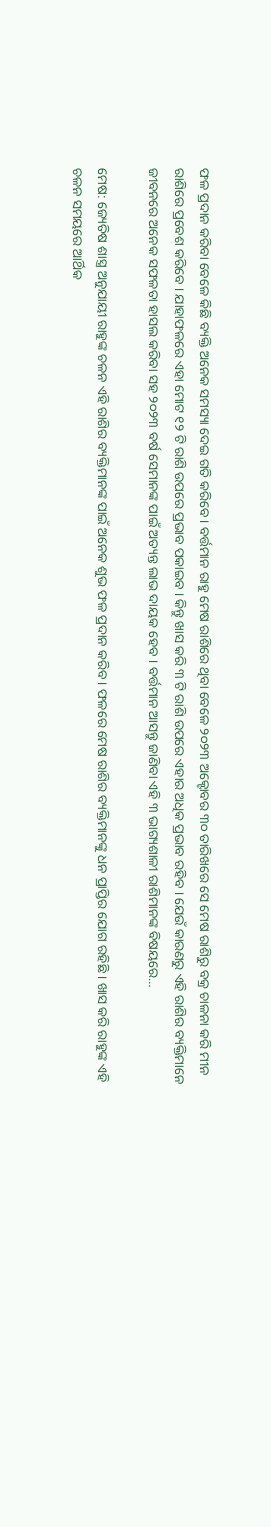ଫଳ ପ୍ରଦାନ କରିବା ବେଳେ କିଛି ବ୍ୟକ୍ତି ଅନେକ ସମସ୍ୟା ଦେଇ ଗତି କରିବେ । ବର୍ତ୍ତମାନ ରାହୁ ମେଷ ରାଶିରେ ଥିବା ବେଳେ ୨୦୨୩ ଅକ୍ଟୋବର ୩୦ ତାରିଖରେ ସେ ମେଷ ରାଶିରୁ ବକ୍ର ଚାଳନା କରି ମୀନ ରାଶିରେ ପ୍ରବେଶ କରିବେ । ଯାହାଫଳରେ ଏହା ମୋଟ ୧୨ ଟି ରାଶି ଉପରେ ପ୍ରଭାବ ପକାଇବ । କିନ୍ତୁ ଖାସ କରି ୩ ଟି ରାଶି ଉପରେ ଏହାର ଅଧିକ ପ୍ରଭାବ ରହିବ । ଯେଉଁ କାରଣରୁ ଏହି ରାଶିର ବ୍ୟକ୍ତିମାନେ ଜୀବନରେ ଅନେକ ସଫଳତା ହାସଲ କରିବା ସହ ୨୦୨୩ ବର୍ଷ ସେମାନଙ୍କ ପାଇଁ ଅତ୍ୟନ୍ତ ଲାଭ ଦାୟକ ହେବ । ବର୍ତ୍ତମାନ ଆସନ୍ତୁ ଜାଣିବା ଏହି ୩ ଭାଗ୍ୟଶାଳୀ ରାଶିମାନଙ୍କ ବିଷୟରେ…

ମେଷ: ଜ୍ୟେତିଷ ଶାସ୍ତ୍ର ଅନୁଯାୟୀ ରାହୁଙ୍କ ଚଳନ ଏହି ରାଶିର ବ୍ୟକ୍ତିମାନଙ୍କ ପାଇଁ ଅନେକ ଶୁଭ ଫଳ ପ୍ରଦାନ କରିବ । ଫଳରେ ମେଷ ରାଶିର ବ୍ୟକ୍ତିମାନଙ୍କୁ ଧନ ପ୍ରାପ୍ତିର ଯୋଗ ରହିଛି । ଖାସ କରି ରାହୁଙ୍କ ଏହି ଚଳନ ସମୟରେ ଆର୍ଥିକ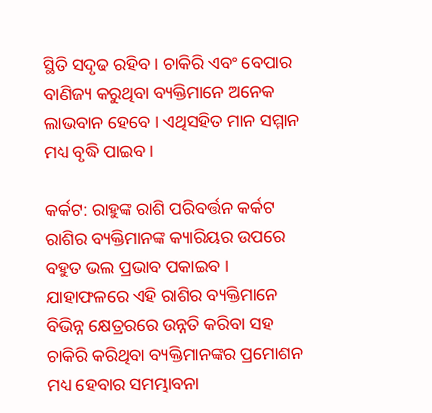ସ୍ଥିତି ସଦୃଢ ରହିବ । ଚାକିରି ଏବଂ ବେପାର ବାଣିଜ୍ୟ କରୁଥିବା ବ୍ୟକ୍ତିମାନେ ଅନେକ ଲାଭବାନ ହେବେ । ଏଥିସହିତ ମାନ ସମ୍ମାନ ମଧ୍ୟ ବୃଦ୍ଧି ପାଇବ ।

କର୍କଟ: ରାହୁଙ୍କ ରାଶି ପରିବର୍ତ୍ତନ କର୍କଟ ରାଶିର ବ୍ୟକ୍ତିମାନଙ୍କ କ୍ୟାରିୟର ଉପରେ ବହୁତ ଭଲ ପ୍ରଭାବ ପକାଇବ । ଯାହାଫଳରେ ଏହି ରାଶିର ବ୍ୟକ୍ତିମାନେ ବିଭିନ୍ନ କ୍ଷେତ୍ରରରେ ଉନ୍ନତି କରିବା ସହ ଚାକିରି କରିଥିବା ବ୍ୟକ୍ତିମାନଙ୍କର ପ୍ରମୋଶନ ମଧ୍ୟ ହେବାର ସମମ୍ଭାବନା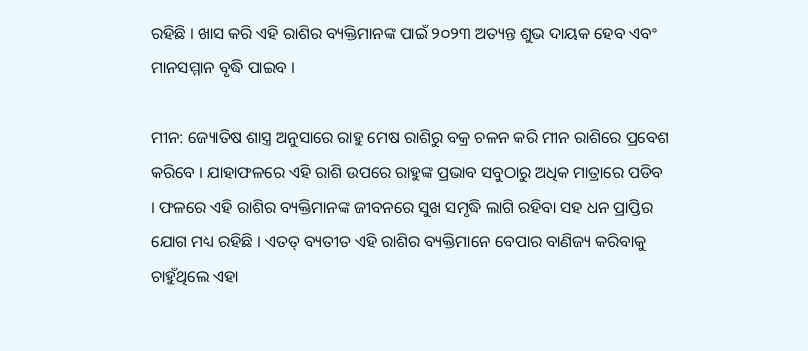ରହିଛି । ଖାସ କରି ଏହି ରାଶିର ବ୍ୟକ୍ତିମାନଙ୍କ ପାଇଁ ୨୦୨୩ ଅତ୍ୟନ୍ତ ଶୁଭ ଦାୟକ ହେବ ଏବଂ ମାନସମ୍ମାନ ବୃଦ୍ଧି ପାଇବ ।

ମୀନ: ଜ୍ୟୋତିଷ ଶାସ୍ତ୍ର ଅନୁସାରେ ରାହୁ ମେଷ ରାଶିରୁ ବକ୍ର ଚଳନ କରି ମୀନ ରାଶିରେ ପ୍ରବେଶ କରିବେ । ଯାହାଫଳରେ ଏହି ରାଶି ଉପରେ ରାହୁଙ୍କ ପ୍ରଭାବ ସବୁଠାରୁ ଅଧିକ ମାତ୍ରାରେ ପଡିବ । ଫଳରେ ଏହି ରାଶିର ବ୍ୟକ୍ତିମାନଙ୍କ ଜୀବନରେ ସୁଖ ସମୃଦ୍ଧି ଲାଗି ରହିବା ସହ ଧନ ପ୍ରାପ୍ତିର ଯୋଗ ମଧ୍ୟ ରହିଛି । ଏତତ୍ ବ୍ୟତୀତ ଏହି ରାଶିର ବ୍ୟକ୍ତିମାନେ ବେପାର ବାଣିଜ୍ୟ କରିବାକୁ ଚାହୁଁଥିଲେ ଏହା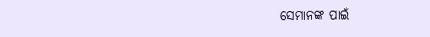ସେମାନଙ୍କ ପାଇଁ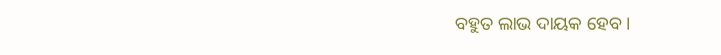ବହୁତ ଲାଭ ଦାୟକ ହେବ ।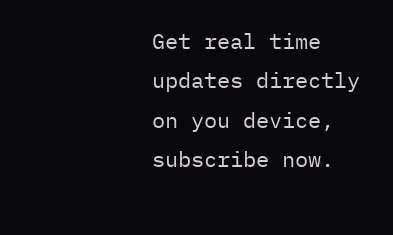Get real time updates directly on you device, subscribe now.